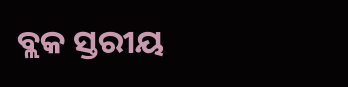ବ୍ଲକ ସ୍ତରୀୟ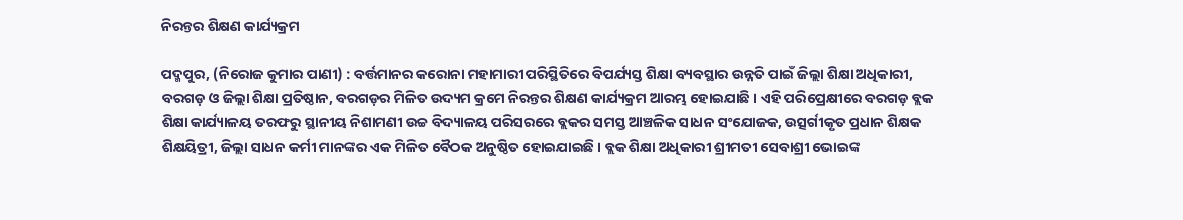ନିରନ୍ତର ଶିକ୍ଷଣ କାର୍ଯ୍ୟକ୍ରମ

ପଦ୍ମପୁର, (ନିରୋଜ କୁମାର ପାଣୀ) : ବର୍ତ୍ତମାନର କରୋନା ମହାମାରୀ ପରିସ୍ଥିତିରେ ବିପର୍ଯ୍ୟସ୍ତ ଶିକ୍ଷା ବ୍ୟବସ୍ଥାର ଉନ୍ନତି ପାଇଁ ଜିଲ୍ଲା ଶିକ୍ଷା ଅଧିକାରୀ, ବରଗଡ଼ ଓ ଜିଲ୍ଲା ଶିକ୍ଷା ପ୍ରତିଷ୍ଠାନ, ବରଗଡ଼ର ମିଳିତ ଉଦ୍ୟମ କ୍ରମେ ନିରନ୍ତର ଶିକ୍ଷଣ କାର୍ଯ୍ୟକ୍ରମ ଆରମ୍ଭ ହୋଇଯାଛି । ଏହି ପରିପ୍ରେକ୍ଷୀରେ ବରଗଡ଼ ବ୍ଲକ ଶିକ୍ଷା କାର୍ଯ୍ୟାଳୟ ତରଫରୁ ସ୍ଥାନୀୟ ନିଶାମଣୀ ଉଚ୍ଚ ବିଦ୍ୟାଳୟ ପରିସରରେ ବ୍ଲକର ସମସ୍ତ ଆଞ୍ଚଳିକ ସାଧନ ସଂଯୋଜକ, ଉତ୍ସର୍ଗୀକୃତ ପ୍ରଧାନ ଶିକ୍ଷକ ଶିକ୍ଷୟିତ୍ରୀ, ଜିଲ୍ଲା ସାଧନ କର୍ମୀ ମାନଙ୍କର ଏକ ମିଳିତ ବୈଠକ ଅନୁଷ୍ଠିତ ହୋଇଯାଇଛି । ବ୍ଲକ ଶିକ୍ଷା ଅଧିକାରୀ ଶ୍ରୀମତୀ ସେବାଶ୍ରୀ ଭୋଇଙ୍କ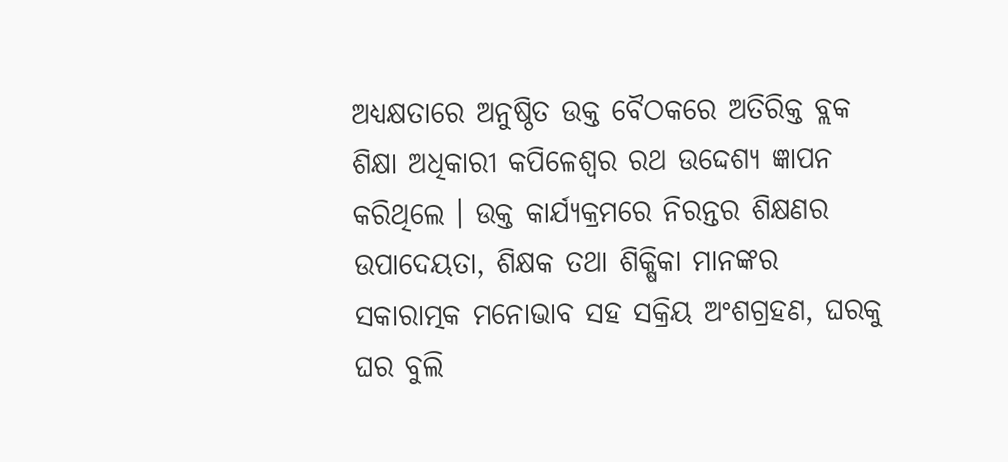ଅଧ୍ୟକ୍ଷତାରେ ଅନୁଷ୍ଠିତ ଉକ୍ତ ବୈଠକରେ ଅତିରିକ୍ତ ବ୍ଲକ ଶିକ୍ଷା ଅଧିକାରୀ କପିଳେଶ୍ୱର ରଥ ଉଦ୍ଦେଶ୍ୟ ଜ୍ଞାପନ କରିଥିଲେ । ଉକ୍ତ କାର୍ଯ୍ୟକ୍ରମରେ ନିରନ୍ତର ଶିକ୍ଷଣର ଉପାଦେୟତା, ଶିକ୍ଷକ ତଥା ଶିକ୍ଷିକା ମାନଙ୍କର ସକାରାତ୍ମକ ମନୋଭାବ ସହ ସକ୍ରିୟ ଅଂଶଗ୍ରହଣ, ଘରକୁ ଘର ବୁଲି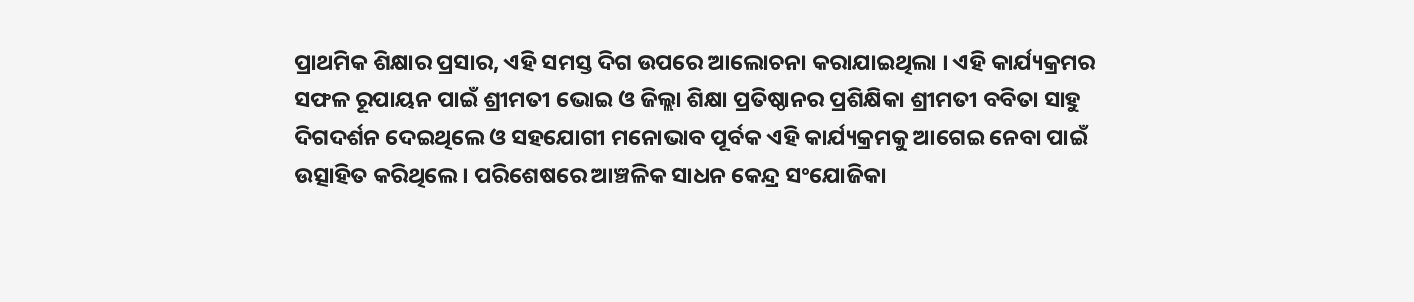ପ୍ରାଥମିକ ଶିକ୍ଷାର ପ୍ରସାର, ଏହି ସମସ୍ତ ଦିଗ ଉପରେ ଆଲୋଚନା କରାଯାଇଥିଲା । ଏହି କାର୍ଯ୍ୟକ୍ରମର ସଫଳ ରୂପାୟନ ପାଇଁ ଶ୍ରୀମତୀ ଭୋଇ ଓ ଜିଲ୍ଲା ଶିକ୍ଷା ପ୍ରତିଷ୍ଠାନର ପ୍ରଶିକ୍ଷିକା ଶ୍ରୀମତୀ ବବିତା ସାହୁ ଦିଗଦର୍ଶନ ଦେଇଥିଲେ ଓ ସହଯୋଗୀ ମନୋଭାବ ପୂର୍ବକ ଏହି କାର୍ଯ୍ୟକ୍ରମକୁ ଆଗେଇ ନେବା ପାଇଁ ଉତ୍ସାହିତ କରିଥିଲେ । ପରିଶେଷରେ ଆଞ୍ଚଳିକ ସାଧନ କେନ୍ଦ୍ର ସଂଯୋଜିକା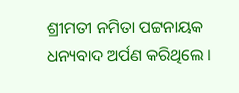ଶ୍ରୀମତୀ ନମିତା ପଟ୍ଟନାୟକ ଧନ୍ୟବାଦ ଅର୍ପଣ କରିଥିଲେ ।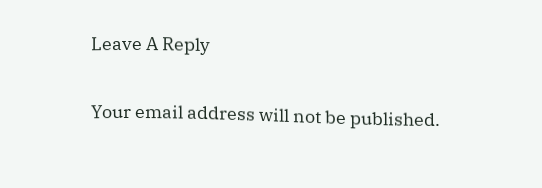Leave A Reply

Your email address will not be published.